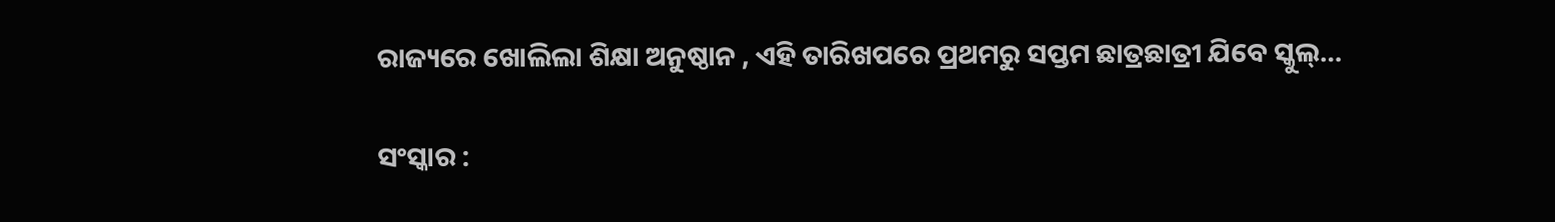ରାଜ୍ୟରେ ଖୋଲିଲା ଶିକ୍ଷା ଅନୁଷ୍ଠାନ , ଏହି ତାରିଖପରେ ପ୍ରଥମରୁ ସପ୍ତମ ଛାତ୍ରଛାତ୍ରୀ ଯିବେ ସ୍କୁଲ୍…

ସଂସ୍କାର :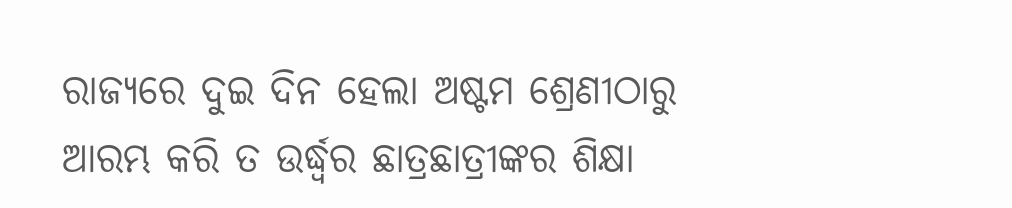ରାଜ୍ୟରେ ଦୁଇ ଦିନ ହେଲା ଅଷ୍ଟମ ଶ୍ରେଣୀଠାରୁ ଆରମ୍ଭ କରି ତ ଉର୍ଦ୍ଧ୍ବର ଛାତ୍ରଛାତ୍ରୀଙ୍କର ଶିକ୍ଷା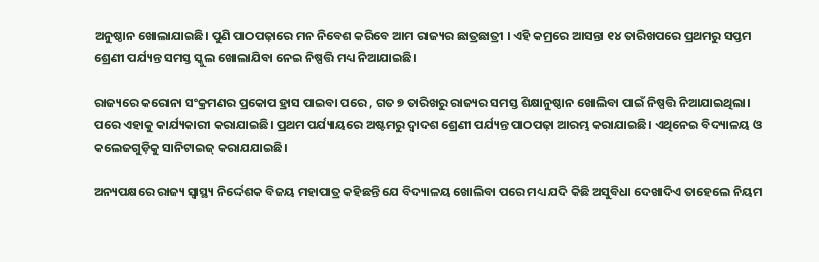ଅନୁଷ୍ଠାନ ଖୋଲାଯାଇଛି। ପୁଣି ପାଠପଢ଼ାରେ ମନ ନିବେଶ କରିବେ ଆମ ରାଜ୍ୟର ଛାତ୍ରଛାତ୍ରୀ । ଏହି କମ୍ରରେ ଆସନ୍ତା ୧୪ ତାରିଖପରେ ପ୍ରଥମରୁ ସପ୍ତମ ଶ୍ରେଣୀ ପର୍ଯ୍ୟନ୍ତ ସମସ୍ତ ସ୍କୁଲ ଖୋଲାଯିବା ନେଇ ନିଷ୍ପତ୍ତି ମଧ୍ୟ ନିଆଯାଇଛି।

ରାଜ୍ୟରେ କରୋନା ସଂକ୍ରମଣର ପ୍ରକୋପ ହ୍ରାସ ପାଇବା ପରେ , ଗତ ୭ ତାରିଖରୁ ରାଜ୍ୟର ସମସ୍ତ ଶିକ୍ଷାନୁଷ୍ଠାନ ଖୋଲିବା ପାଇଁ ନିଷ୍ପତ୍ତି ନିଆଯାଇଥିଲା। ପରେ ଏହାକୁ କାର୍ଯ୍ୟକାରୀ କରାଯାଇଛି। ପ୍ରଥମ ପର୍ଯ୍ୟାୟରେ ଅଷ୍ଟମରୁ ଦ୍ୱାଦଶ ଶ୍ରେଣୀ ପର୍ଯ୍ୟନ୍ତ ପାଠପଢ଼ା ଆରମ୍ଭ କରାଯାଇଛି। ଏଥିନେଇ ବିଦ୍ୟାଳୟ ଓ କଲେଜଗୁଡ଼ିକୁ ସାନିଟାଇଜ୍‌ କରାଯଯାଇଛି।

ଅନ୍ୟପକ୍ଷରେ ରାଜ୍ୟ ସ୍ୱାସ୍ଥ୍ୟ ନିର୍ଦ୍ଦେଶକ ବିଜୟ ମହାପାତ୍ର କହିଛନ୍ତି ଯେ ବିଦ୍ୟାଳୟ ଖୋଲିବା ପରେ ମଧ୍ୟ ଯଦି କିଛି ଅସୁବିଧା ଦେଖାଦିଏ ତାହେଲେ ନିୟମ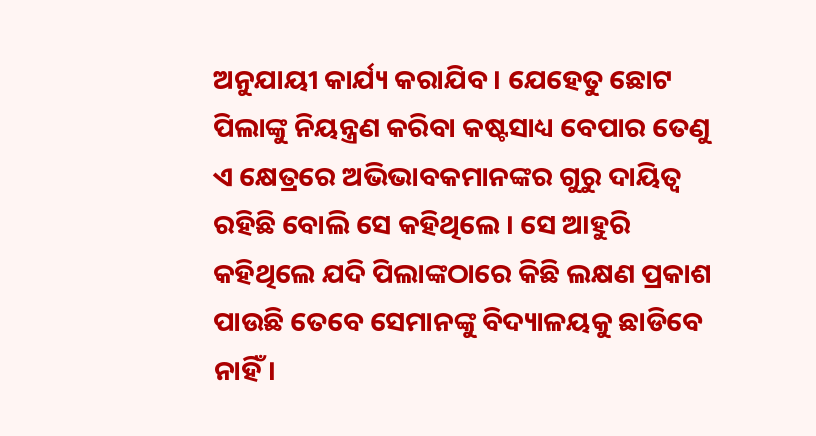ଅନୁଯାୟୀ କାର୍ଯ୍ୟ କରାଯିବ । ଯେହେତୁ ଛୋଟ ପିଲାଙ୍କୁ ନିୟନ୍ତ୍ରଣ କରିବା କଷ୍ଟସାଧ୍ୟ ବେପାର ତେଣୁ ଏ କ୍ଷେତ୍ରରେ ଅଭିଭାବକମାନଙ୍କର ଗୁରୁ ଦାୟିତ୍ୱ ରହିଛି ବୋଲି ସେ କହିଥିଲେ । ସେ ଆହୁରି କହିଥିଲେ ଯଦି ପିଲାଙ୍କଠାରେ କିଛି ଲକ୍ଷଣ ପ୍ରକାଶ ପାଉଛି ତେବେ ସେମାନଙ୍କୁ ବିଦ୍ୟାଳୟକୁ ଛାଡିବେ ନାହିଁ।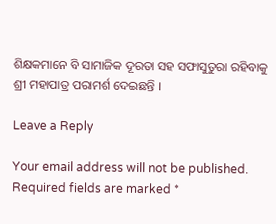ଶିକ୍ଷକମାନେ ବି ସାମାଜିକ ଦୂରତା ସହ ସଫାସୁତୁରା ରହିବାକୁ ଶ୍ରୀ ମହାପାତ୍ର ପରାମର୍ଶ ଦେଇଛନ୍ତି ।

Leave a Reply

Your email address will not be published. Required fields are marked *